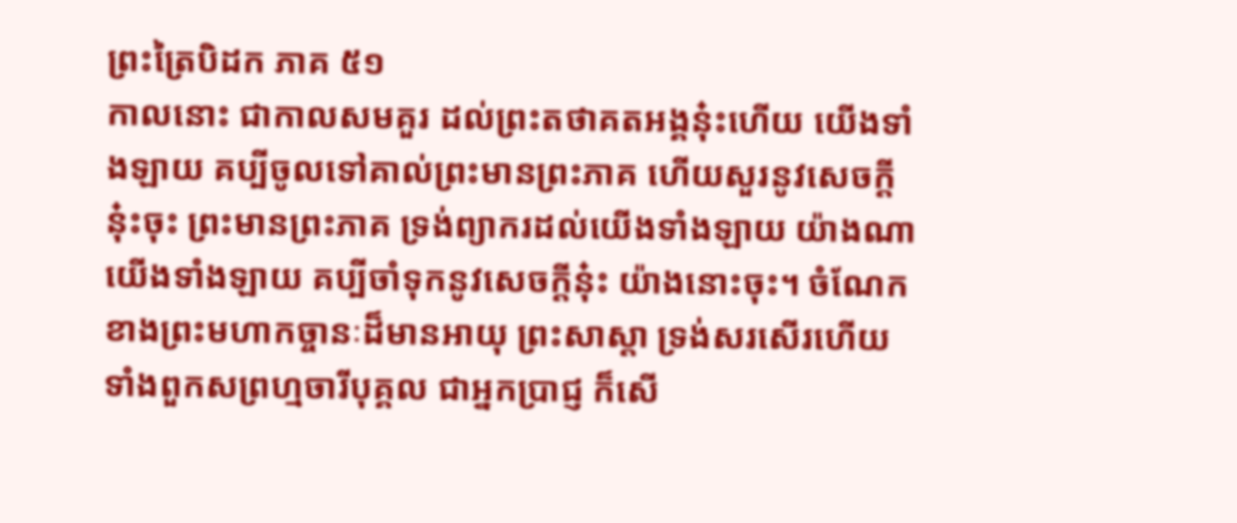ព្រះត្រៃបិដក ភាគ ៥១
កាលនោះ ជាកាលសមគួរ ដល់ព្រះតថាគតអង្គនុ៎ះហើយ យើងទាំងឡាយ គប្បីចូលទៅគាល់ព្រះមានព្រះភាគ ហើយសួរនូវសេចក្តីនុ៎ះចុះ ព្រះមានព្រះភាគ ទ្រង់ព្យាករដល់យើងទាំងឡាយ យ៉ាងណា យើងទាំងឡាយ គប្បីចាំទុកនូវសេចក្តីនុ៎ះ យ៉ាងនោះចុះ។ ចំណែកខាងព្រះមហាកច្ចានៈដ៏មានអាយុ ព្រះសាស្តា ទ្រង់សរសើរហើយ ទាំងពួកសព្រហ្មចារីបុគ្គល ជាអ្នកប្រាជ្ញ ក៏សើ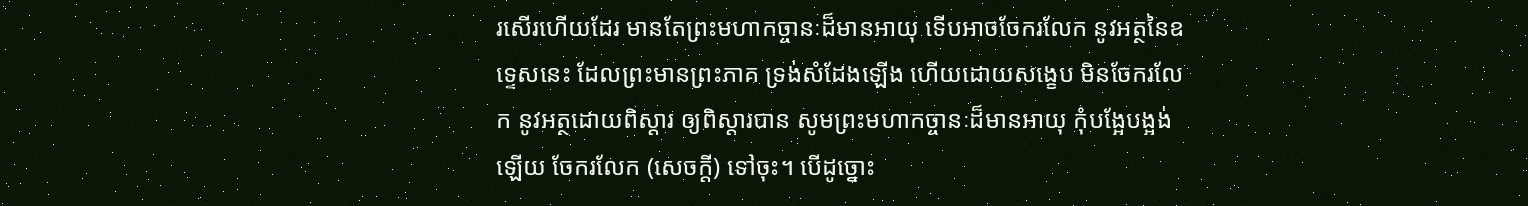រសើរហើយដែរ មានតែព្រះមហាកច្ចានៈដ៏មានអាយុ ទើបអាចចែករលែក នូវអត្ថនៃឧទ្ទេសនេះ ដែលព្រះមានព្រះភាគ ទ្រង់សំដែងឡើង ហើយដោយសង្ខេប មិនចែករលែក នូវអត្ថដោយពិស្តារ ឲ្យពិស្តារបាន សូមព្រះមហាកច្ចានៈដ៏មានអាយុ កុំបង្អែបង្អង់ឡើយ ចែករលែក (សេចក្តី) ទៅចុះ។ បើដូច្នោះ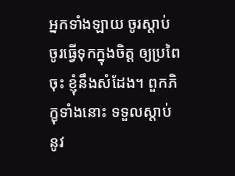អ្នកទាំងឡាយ ចូរស្តាប់ ចូរធ្វើទុកក្នុងចិត្ត ឲ្យប្រពៃចុះ ខ្ញុំនឹងសំដែង។ ពួកភិក្ខុទាំងនោះ ទទួលស្តាប់នូវ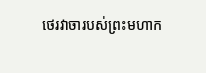ថេរវាចារបស់ព្រះមហាក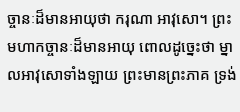ច្ចានៈដ៏មានអាយុថា ករុណា អាវុសោ។ ព្រះមហាកច្ចានៈដ៏មានអាយុ ពោលដូច្នេះថា ម្នាលអាវុសោទាំងឡាយ ព្រះមានព្រះភាគ ទ្រង់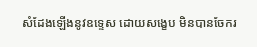សំដែងឡើងនូវឧទ្ទេស ដោយសង្ខេប មិនបានចែករ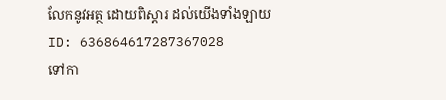លែកនូវអត្ថ ដោយពិស្តារ ដល់យើងទាំងឡាយ
ID: 636864617287367028
ទៅកា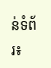ន់ទំព័រ៖